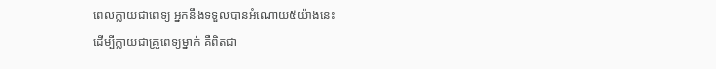ពេលក្លាយជាពេទ្យ អ្នកនឹងទទួលបានអំណោយ៥យ៉ាងនេះ
ដើម្បីក្លាយជាគ្រូពេទ្យម្នាក់ គឺពិតជា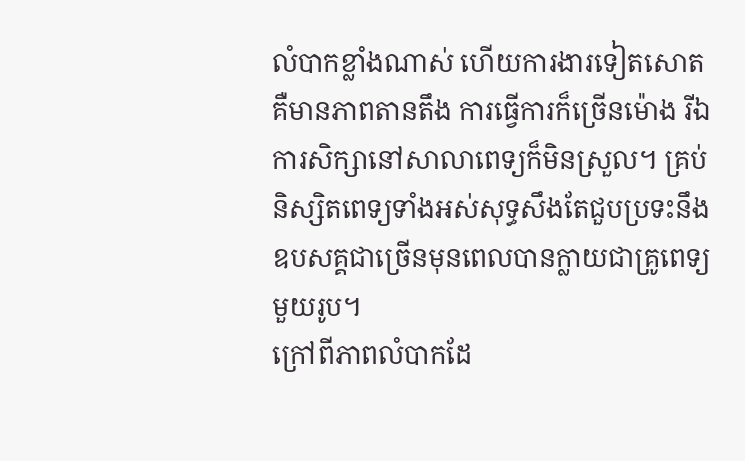លំបាកខ្លាំងណាស់ ហើយការងារទៀតសោតគឺមានភាពតានតឹង ការធ្វើការក៏ច្រើនម៉ោង រីឯការសិក្សានៅសាលាពេទ្យក៏មិនស្រួល។ គ្រប់និស្សិតពេទ្យទាំងអស់សុទ្ធសឹងតែជួបប្រទះនឹងឧបសគ្គជាច្រើនមុនពេលបានក្លាយជាគ្រូពេទ្យមួយរូប។
ក្រៅពីភាពលំបាកដែ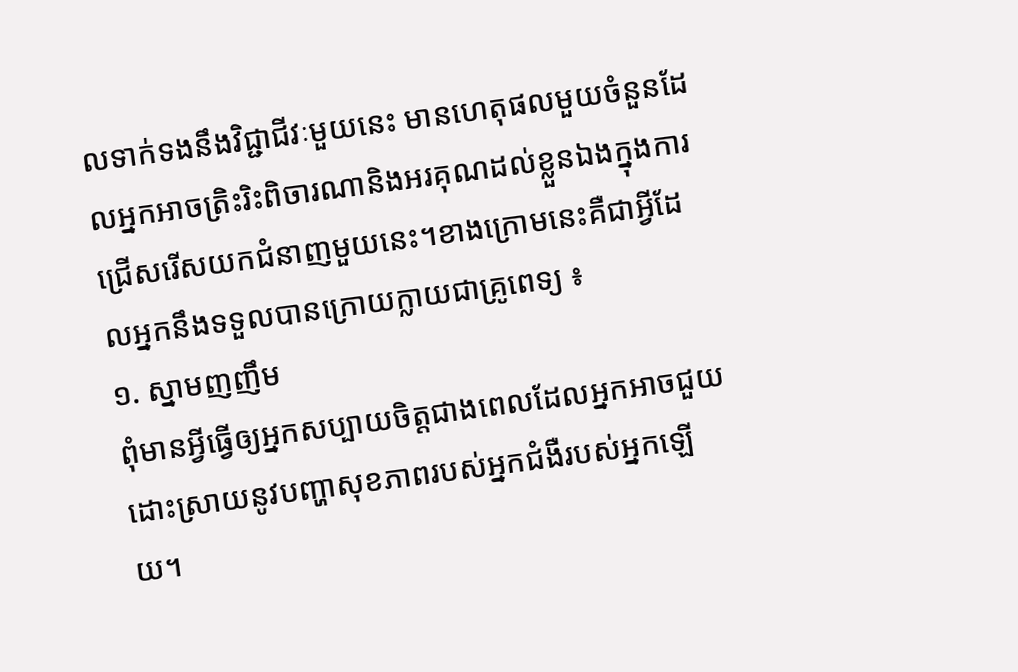លទាក់ទងនឹងវិជ្ជាជីវៈមួយនេះ មានហេតុផលមួយចំនួនដែលអ្នកអាចត្រិះរិះពិចារណានិងអរគុណដល់ខ្លួនឯងក្នុងការជ្រើសរើសយកជំនាញមួយនេះ។ខាងក្រោមនេះគឺជាអ្វីដែលអ្នកនឹងទទួលបានក្រោយក្លាយជាគ្រូពេទ្យ ៖
១. ស្នាមញញឹម
ពុំមានអ្វីធ្វើឲ្យអ្នកសប្បាយចិត្តជាងពេលដែលអ្នកអាចជួយដោះស្រាយនូវបញ្ហាសុខភាពរបស់អ្នកជំងឺរបស់អ្នកឡើយ។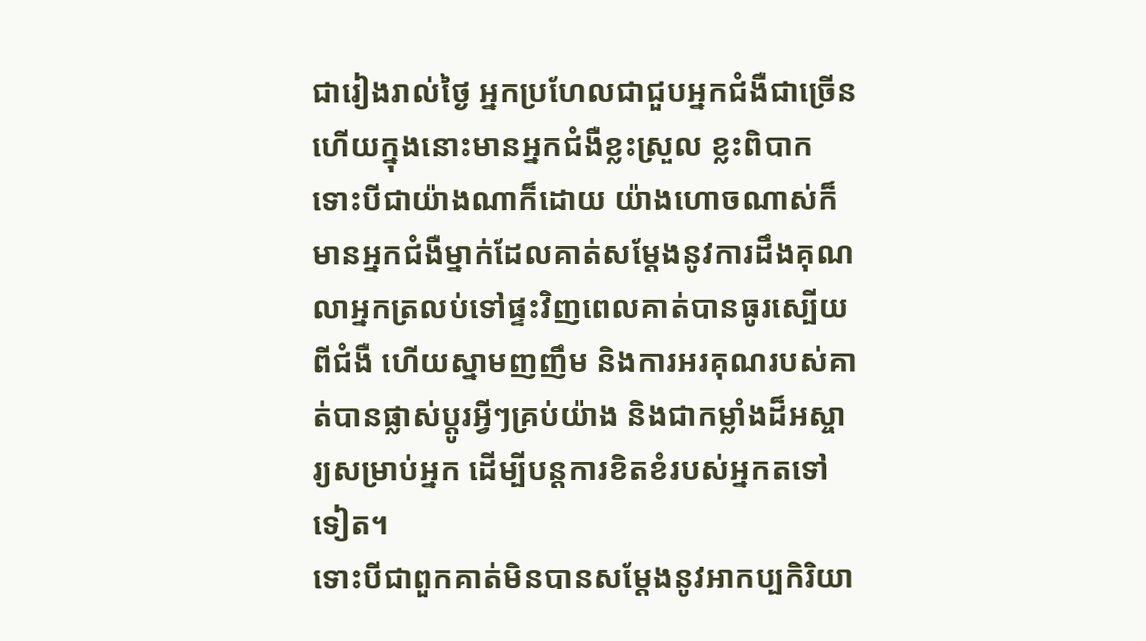ជារៀងរាល់ថ្ងៃ អ្នកប្រហែលជាជួបអ្នកជំងឺជាច្រើន ហើយក្នុងនោះមានអ្នកជំងឺខ្លះស្រួល ខ្លះពិបាក ទោះបីជាយ៉ាងណាក៏ដោយ យ៉ាងហោចណាស់ក៏មានអ្នកជំងឺម្នាក់ដែលគាត់សម្ដែងនូវការដឹងគុណ លាអ្នកត្រលប់ទៅផ្ទះវិញពេលគាត់បានធូរស្បើយពីជំងឺ ហើយស្នាមញញឹម និងការអរគុណរបស់គាត់បានផ្លាស់ប្តូរអ្វីៗគ្រប់យ៉ាង និងជាកម្លាំងដ៏អស្ចារ្យសម្រាប់អ្នក ដើម្បីបន្តការខិតខំរបស់អ្នកតទៅទៀត។
ទោះបីជាពួកគាត់មិនបានសម្ដែងនូវអាកប្បកិរិយា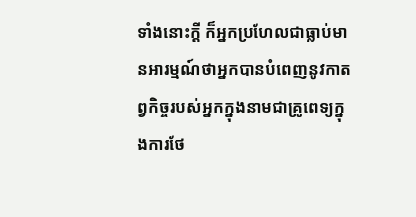ទាំងនោះក្ដី ក៏អ្នកប្រហែលជាធ្លាប់មានអារម្មណ៍ថាអ្នកបានបំពេញនូវកាតព្វកិច្ចរបស់អ្នកក្នុងនាមជាគ្រូពេទ្យក្នុងការថែ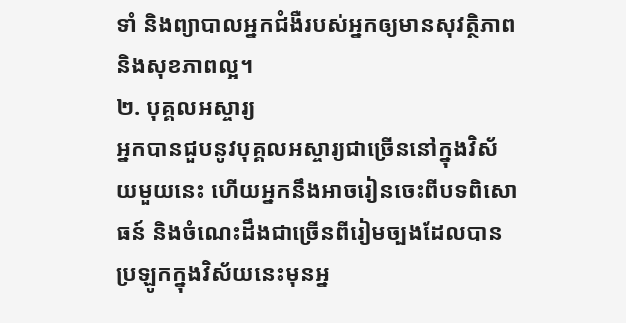ទាំ និងព្យាបាលអ្នកជំងឺរបស់អ្នកឲ្យមានសុវត្ថិភាព និងសុខភាពល្អ។
២. បុគ្គលអស្ចារ្យ
អ្នកបានជួបនូវបុគ្គលអស្ចារ្យជាច្រើននៅក្នុងវិស័យមួយនេះ ហើយអ្នកនឹងអាចរៀនចេះពីបទពិសោធន៍ និងចំណេះដឹងជាច្រើនពីរៀមច្បងដែលបានប្រឡូកក្នុងវិស័យនេះមុនអ្ន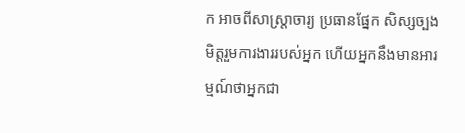ក អាចពីសាស្ត្រាចារ្យ ប្រធានផ្នែក សិស្សច្បង មិត្តរួមការងាររបស់អ្នក ហើយអ្នកនឹងមានអារម្មណ៍ថាអ្នកជា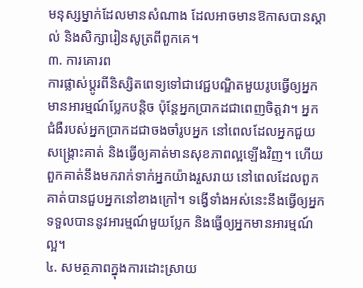មនុស្សម្នាក់ដែលមានសំណាង ដែលអាចមានឱកាសបានស្គាល់ និងសិក្សារៀនសូត្រពីពួកគេ។
៣. ការគោរព
ការផ្លាស់ប្តូរពីនិស្សិតពេទ្យទៅជាវេជ្ជបណ្ឌិតមួយរូបធ្វើឲ្យអ្នកមានអារម្មណ៍ប្លែកបន្តិច ប៉ុន្តែអ្នកប្រាកដជាពេញចិត្តវា។ អ្នកជំងឺរបស់អ្នកប្រាកដជាចងចាំរូបអ្នក នៅពេលដែលអ្នកជួយសង្គ្រោះគាត់ និងធ្វើឲ្យគាត់មានសុខភាពល្អឡើងវិញ។ ហើយពួកគាត់នឹងមករាក់ទាក់អ្នកយ៉ាងរួសរាយ នៅពេលដែលពួកគាត់បានជួបអ្នកនៅខាងក្រៅ។ ទង្វើទាំងអស់នេះនឹងធ្វើឲ្យអ្នកទទួលបាននូវអារម្មណ៍មួយប្លែក និងធ្វើឲ្យអ្នកមានអារម្មណ៍ល្អ។
៤. សមត្ថភាពក្នុងការដោះស្រាយ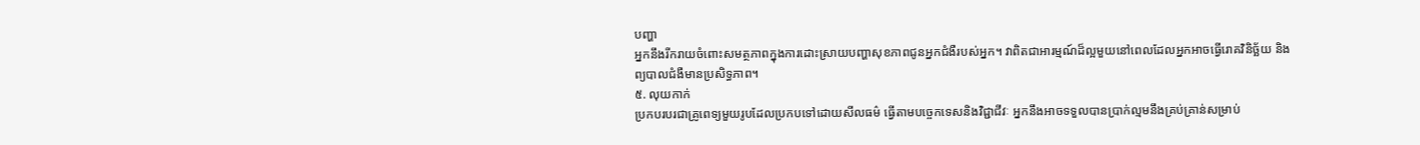បញ្ហា
អ្នកនឹងរីករាយចំពោះសមត្ថភាពក្នុងការដោះស្រាយបញ្ហាសុខភាពជូនអ្នកជំងឺរបស់អ្នក។ វាពិតជាអារម្មណ៍ដ៏ល្អមួយនៅពេលដែលអ្នកអាចធ្វើរោគវិនិច្ឆ័យ និងព្យបាលជំងឺមានប្រសិទ្ធភាព។
៥. លុយកាក់
ប្រកបរបរជាគ្រូពេទ្យមួយរូបដែលប្រកបទៅដោយសីលធម៌ ធ្វើតាមបច្ចេកទេសនិងវិជ្ជាជីវៈ អ្នកនឹងអាចទទួលបានប្រាក់ល្មមនឹងគ្រប់គ្រាន់សម្រាប់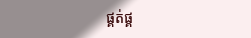ផ្គត់ផ្គ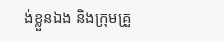ង់ខ្លួនឯង និងក្រុមគ្រួ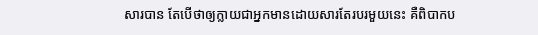សារបាន តែបើថាឲ្យក្លាយជាអ្នកមានដោយសារតែរបរមួយនេះ គឺពិបាកប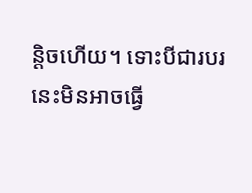ន្តិចហើយ។ ទោះបីជារបរនេះមិនអាចធ្វើ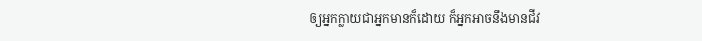ឲ្យអ្នកក្លាយជាអ្នកមានក៏ដោយ ក៏អ្នកអាចនឹងមានជីវ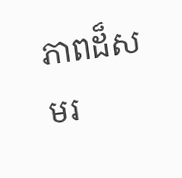ភាពដ៏សមរ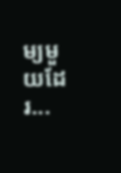ម្យមួយដែរ...